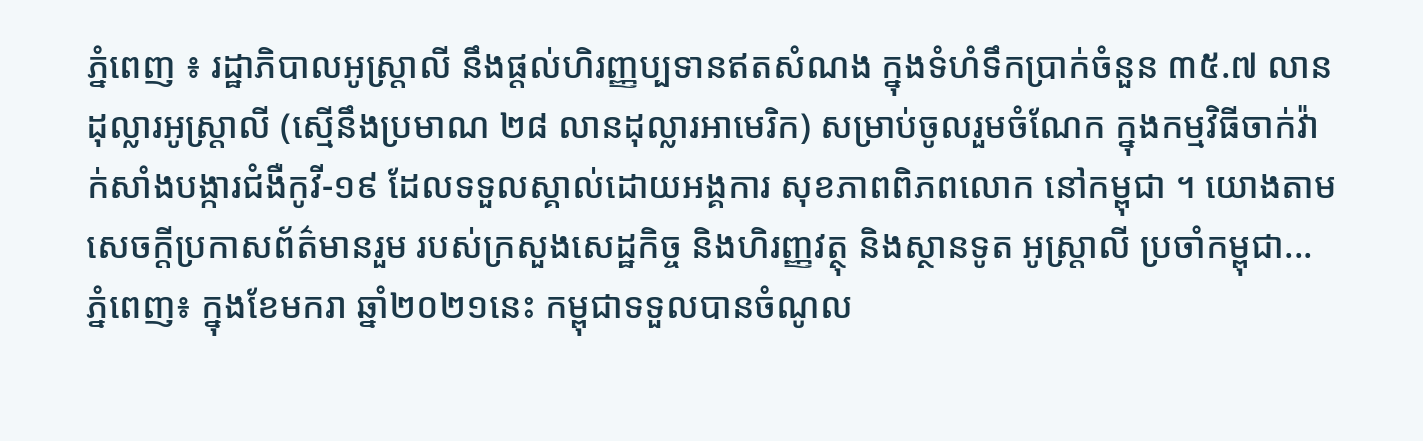ភ្នំពេញ ៖ រដ្ឋាភិបាលអូស្ត្រាលី នឹងផ្តល់ហិរញ្ញប្បទានឥតសំណង ក្នុងទំហំទឹកប្រាក់ចំនួន ៣៥.៧ លានដុល្លារអូស្ត្រាលី (ស្មើនឹងប្រមាណ ២៨ លានដុល្លារអាមេរិក) សម្រាប់ចូលរួមចំណែក ក្នុងកម្មវិធីចាក់វ៉ាក់សាំងបង្ការជំងឺកូវី-១៩ ដែលទទួលស្គាល់ដោយអង្គការ សុខភាពពិភពលោក នៅកម្ពុជា ។ យោងតាមសេចក្តីប្រកាសព័ត៌មានរួម របស់ក្រសួងសេដ្ឋកិច្ច និងហិរញ្ញវត្ថុ និងស្ថានទូត អូស្ត្រាលី ប្រចាំកម្ពុជា...
ភ្នំពេញ៖ ក្នុងខែមករា ឆ្នាំ២០២១នេះ កម្ពុជាទទួលបានចំណូល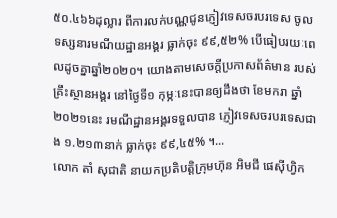៥០.៤៦៦ដុល្លារ ពីការលក់បណ្ណជូនភ្ញៀវទេសចរបរទេស ចូលទស្សនារមណីយដ្ឋានអង្គរ ធ្លាក់ចុះ ៩៩,៥២% បើធៀបរយៈពេលដូចគ្នាឆ្នាំ២០២០។ យោងតាមសេចក្តីប្រកាសព័ត៌មាន របស់គ្រឹះស្ថានអង្គរ នៅថ្ងៃទី១ កុម្ភៈនេះបានឲ្យដឹងថា ខែមករា ឆ្នាំ២០២១នេះ រមណីដ្ឋានអង្គរទទួលបាន ភ្ញៀវទេសចរបរទេសជាង ១.២១៣នាក់ ធ្លាក់ចុះ ៩៩,៤៥% ។...
លោក តាំ សុជាតិ នាយកប្រតិបត្តិក្រុមហ៊ុន អិមជី ផេស៊ីហ្វិក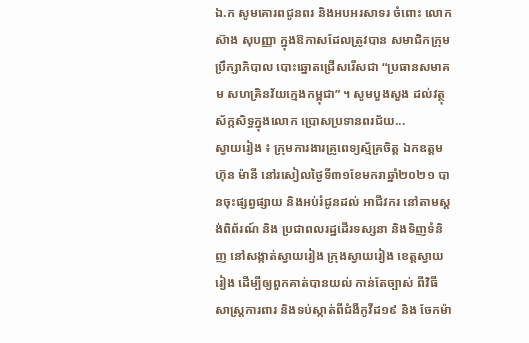ឯ.ក សូមគោរពជូនពរ និងអបអរសាទរ ចំពោះ លោក ស៊ាង សុបញ្ញា ក្នុងឱកាសដែលត្រូវបាន សមាជិកក្រុមប្រឹក្សាភិបាល បោះឆ្នោតជ្រើសរើសជា “ប្រធានសមាគម សហគ្រិនវ័យក្មេងកម្ពុជា” ។ សូមបួងសួង ដល់វត្ថុស័ក្កសិទ្ធក្នុងលោក ប្រោសប្រទានពរជ័យ...
ស្វាយរៀង ៖ ក្រុមការងារគ្រូពេទ្យស្ម័គ្រចិត្ត ឯកឧត្តមហ៊ុន ម៉ានី នៅរសៀលថ្ងៃទី៣១ខែមករាឆ្នាំ២០២១ បានចុះផ្សព្វផ្សាយ និងអប់រំជូនដល់ អាជីវករ នៅតាមស្តង់ពិព័រណ៍ និង ប្រជាពលរដ្ឋដើរទស្សនា និងទិញទំនិញ នៅសង្កាត់ស្វាយរៀង ក្រុងស្វាយរៀង ខេត្តស្វាយរៀង ដើម្បីឲ្យពួកគាត់បានយល់ កាន់តែច្បាស់ ពីវិធីសាស្រ្តការពារ និងទប់ស្កាត់ពីជំងឺកូវីដ១៩ និង ចែកម៉ា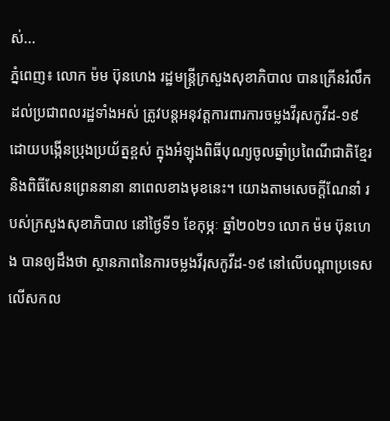ស់...
ភ្នំពេញ៖ លោក ម៉ម ប៊ុនហេង រដ្ឋមន្ដ្រីក្រសួងសុខាភិបាល បានក្រើនរំលឹកដល់ប្រជាពលរដ្ឋទាំងអស់ ត្រូវបន្តអនុវត្តការពារការចម្លងវីរុសកូវីដ-១៩ ដោយបង្កើនប្រុងប្រយ័ត្នខ្ពស់ ក្នុងអំឡុងពិធីបុណ្យចូលឆ្នាំប្រពៃណីជាតិខ្មែរ និងពិធីសែនព្រេននានា នាពេលខាងមុខនេះ។ យោងតាមសេចក្ដីណែនាំ របស់ក្រសួងសុខាភិបាល នៅថ្ងៃទី១ ខែកុម្ភៈ ឆ្នាំ២០២១ លោក ម៉ម ប៊ុនហេង បានឲ្យដឹងថា ស្ថានភាពនៃការចម្លងវីរុសកូវីដ-១៩ នៅលើបណ្តាប្រទេសលើសកល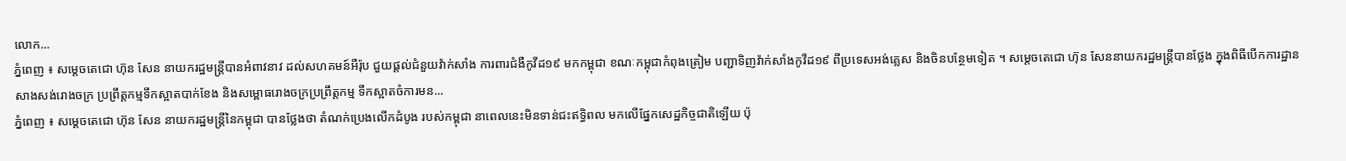លោក...
ភ្នំពេញ ៖ សម្តេចតេជោ ហ៊ុន សែន នាយករដ្ឋមន្ត្រីបានអំពាវនាវ ដល់សហគមន៍អឺរ៉ុប ជួយផ្តល់ជំនួយវ៉ាក់សាំង ការពារជំងឺកូវីដ១៩ មកកម្ពុជា ខណៈកម្ពុជាកំពុងត្រៀម បញ្ជាទិញវ៉ាក់សាំងកូវីដ១៩ ពីប្រទេសអង់គ្លេស និងចិនបន្ថែមទៀត ។ សម្តេចតេជោ ហ៊ុន សែននាយករដ្ឋមន្ត្រីបានថ្លែង ក្នុងពិធីបើកការដ្ឋានសាងសង់រោងចក្រ ប្រព្រឹត្តកម្មទឹកស្អាតបាក់ខែង និងសម្ពោធរោងចក្រប្រព្រឹត្តកម្ម ទឹកស្អាតចំការមន...
ភ្នំពេញ ៖ សម្ដេចតេជោ ហ៊ុន សែន នាយករដ្ឋមន្ដ្រីនៃកម្ពុជា បានថ្លែងថា តំណក់ប្រេងលើកដំបូង របស់កម្ពុជា នាពេលនេះមិនទាន់ជះឥទ្ធិពល មកលើផ្នែកសេដ្ឋកិច្ចជាតិឡើយ ប៉ុ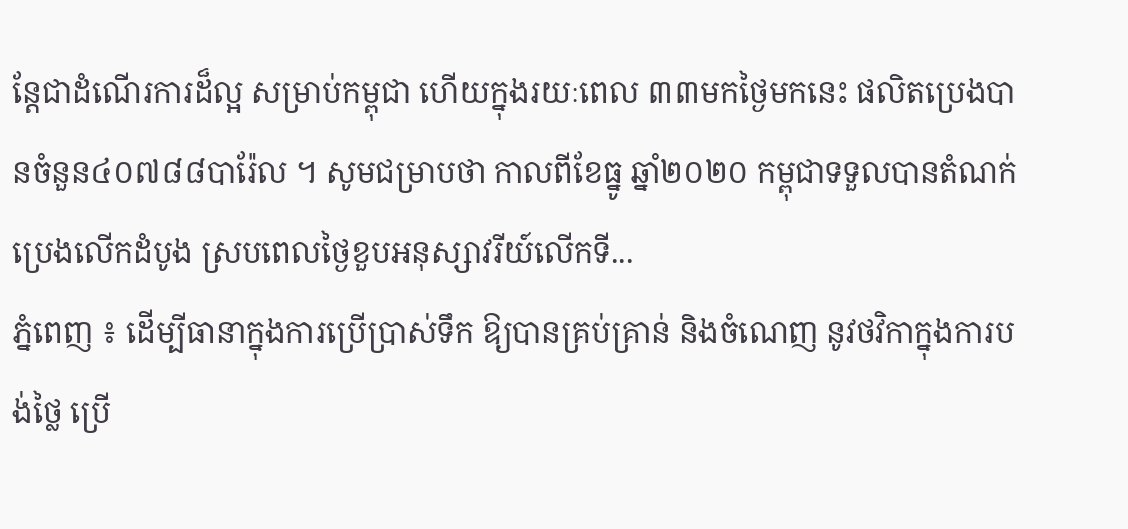ន្ដែជាដំណើរការដ៏ល្អ សម្រាប់កម្ពុជា ហើយក្នុងរយៈពេល ៣៣មកថ្ងៃមកនេះ ផលិតប្រេងបានចំនួន៤០៧៨៨បារ៉ែល ។ សូមជម្រាបថា កាលពីខែធ្នូ ឆ្នាំ២០២០ កម្ពុជាទទួលបានតំណក់ប្រេងលើកដំបូង ស្របពេលថ្ងៃខួបអនុស្សាវរីយ៍លើកទី...
ភ្នំពេញ ៖ ដើម្បីធានាក្នុងការប្រើប្រាស់ទឹក ឱ្យបានគ្រប់គ្រាន់ និងចំណេញ នូវថវិកាក្នុងការបង់ថ្លៃ ប្រើ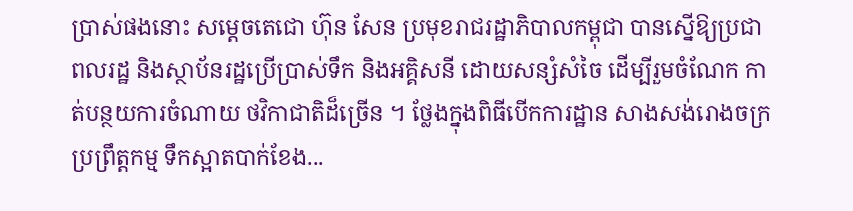ប្រាស់ផងនោះ សម្តេចតេជោ ហ៊ុន សែន ប្រមុខរាជរដ្ឋាភិបាលកម្ពុជា បានស្នើឱ្យប្រជាពលរដ្ឋ និងស្ថាប័នរដ្ឋប្រើប្រាស់ទឹក និងអគ្គិសនី ដោយសន្សំសំចៃ ដើម្បីរួមចំណែក កាត់បន្ថយការចំណាយ ថវិកាជាតិដ៏ច្រើន ។ ថ្លែងក្នុងពិធីបើកការដ្ឋាន សាងសង់រោងចក្រប្រព្រឹត្តកម្ម ទឹកស្អាតបាក់ខែង...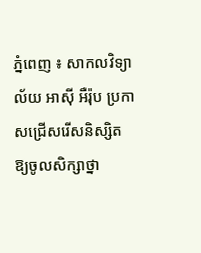ភ្នំពេញ ៖ សាកលវិទ្យាល័យ អាស៊ី អឺរ៉ុប ប្រកាសជ្រើសរើសនិស្សិត ឱ្យចូលសិក្សាថ្នា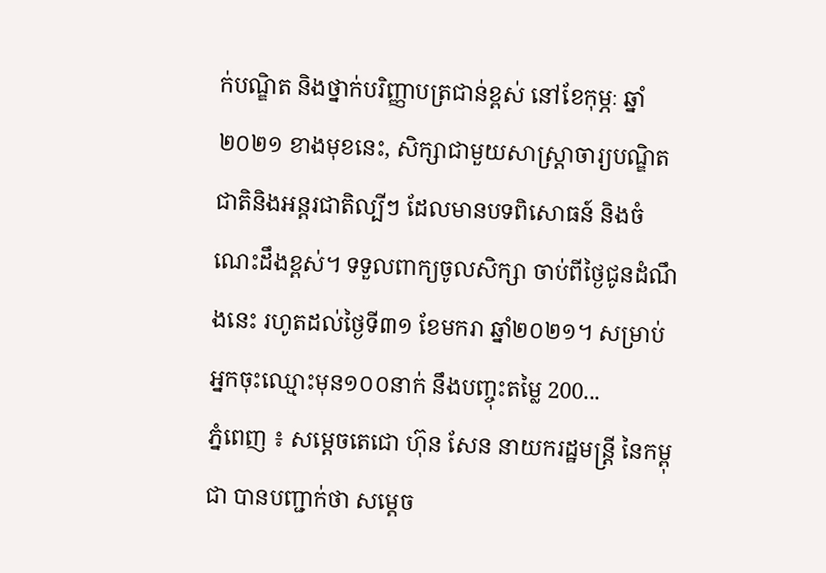ក់បណ្ឌិត និងថ្នាក់បរិញ្ញាបត្រជាន់ខ្ពស់ នៅខែកុម្ភៈ ឆ្នាំ២០២១ ខាងមុខនេះ, សិក្សាជាមួយសាស្រ្តាចារ្យបណ្ឌិតជាតិនិងអន្តរជាតិល្បីៗ ដែលមានបទពិសោធន៍ និងចំណេះដឹងខ្ពស់។ ទទួលពាក្យចូលសិក្សា ចាប់ពីថ្ងៃជូនដំណឹងនេះ រហូតដល់ថ្ងៃទី៣១ ខែមករា ឆ្នាំ២០២១។ សម្រាប់អ្នកចុះឈ្មោះមុន១០០នាក់ នឹងបញ្ចុះតម្លៃ 200...
ភ្នំពេញ ៖ សម្តេចតេជោ ហ៊ុន សែន នាយករដ្ឋមន្ត្រី នៃកម្ពុជា បានបញ្ជាក់ថា សម្តេច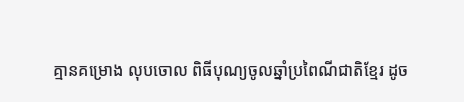គ្មានគម្រោង លុបចោល ពិធីបុណ្យចូលឆ្នាំប្រពៃណីជាតិខ្មែរ ដូច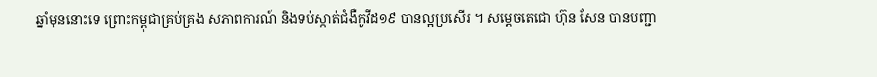ឆ្នាំមុននោះទេ ព្រោះកម្ពុជាគ្រប់គ្រង សភាពការណ៍ និងទប់ស្កាត់ជំងឺកូវីដ១៩ បានល្អប្រសើរ ។ សម្តេចតេជោ ហ៊ុន សែន បានបញ្ជា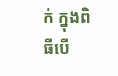ក់ ក្នុងពិធីបើ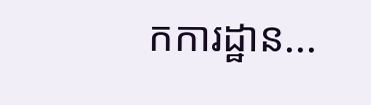កការដ្ឋាន...